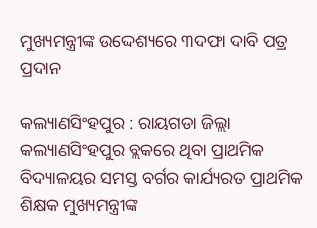ମୁଖ୍ୟମନ୍ତ୍ରୀଙ୍କ ଉଦ୍ଦେଶ୍ୟରେ ୩ଦଫା ଦାବି ପତ୍ର ପ୍ରଦାନ

କଲ୍ୟାଣସିଂହପୁର : ରାୟଗଡା ଜିଲ୍ଲା କଲ୍ୟାଣସିଂହପୁର ବ୍ଲକରେ ଥିବା ପ୍ରାଥମିକ ବିଦ୍ୟାଳୟର ସମସ୍ତ ବର୍ଗର କାର୍ଯ୍ୟରତ ପ୍ରାଥମିକ ଶିକ୍ଷକ ମୁଖ୍ୟମନ୍ତ୍ରୀଙ୍କ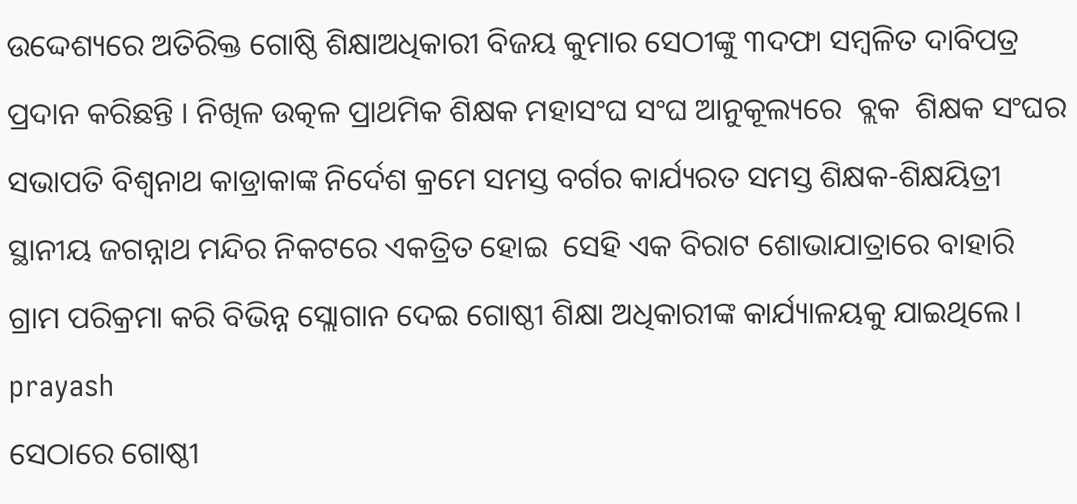ଉଦ୍ଦେଶ୍ୟରେ ଅତିରିକ୍ତ ଗୋଷ୍ଠି ଶିକ୍ଷାଅଧିକାରୀ ବିଜୟ କୁମାର ସେଠୀଙ୍କୁ ୩ଦଫା ସମ୍ବଳିତ ଦାବିପତ୍ର ପ୍ରଦାନ କରିଛନ୍ତି । ନିଖିଳ ଉତ୍କଳ ପ୍ରାଥମିକ ଶିକ୍ଷକ ମହାସଂଘ ସଂଘ ଆନୁକୂଲ୍ୟରେ  ବ୍ଲକ  ଶିକ୍ଷକ ସଂଘର ସଭାପତି ବିଶ୍ୱନାଥ କାଡ୍ରାକାଙ୍କ ନିର୍ଦେଶ କ୍ରମେ ସମସ୍ତ ବର୍ଗର କାର୍ଯ୍ୟରତ ସମସ୍ତ ଶିକ୍ଷକ-ଶିକ୍ଷୟିତ୍ରୀ ସ୍ଥାନୀୟ ଜଗନ୍ନାଥ ମନ୍ଦିର ନିକଟରେ ଏକତ୍ରିତ ହୋଇ  ସେହି ଏକ ବିରାଟ ଶୋଭାଯାତ୍ରାରେ ବାହାରି ଗ୍ରାମ ପରିକ୍ରମା କରି ବିଭିନ୍ନ ସ୍ଲୋଗାନ ଦେଇ ଗୋଷ୍ଠୀ ଶିକ୍ଷା ଅଧିକାରୀଙ୍କ କାର୍ଯ୍ୟାଳୟକୁ ଯାଇଥିଲେ।
prayash
ସେଠାରେ ଗୋଷ୍ଠୀ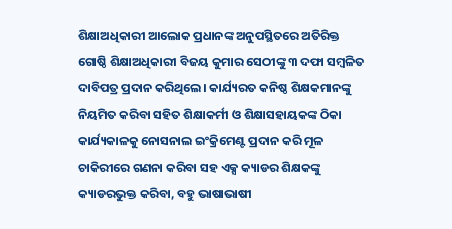ଶିକ୍ଷାଅଧିକାରୀ ଆଲୋକ ପ୍ରଧାନଙ୍କ ଅନୁପସ୍ଥିତରେ ଅତିରିକ୍ତ ଗୋଷ୍ଠି ଶିକ୍ଷାଅଧିକାରୀ ବିଜୟ କୁମାର ସେଠୀଙ୍କୁ ୩ ଦଫା ସମ୍ବଳିତ ଦାବିପତ୍ର ପ୍ରଦାନ କରିଥିଲେ। କାର୍ଯ୍ୟରତ କନିଷ୍ଠ ଶିକ୍ଷକମାନଙ୍କୁ ନିୟମିତ କରିବା ସହିତ ଶିକ୍ଷାକର୍ମୀ ଓ ଶିକ୍ଷାସହାୟକଙ୍କ ଠିକା କାର୍ଯ୍ୟକାଳକୁ ନୋସନାଲ ଇଂକ୍ରିମେଣ୍ଟ ପ୍ରଦାନ କରି ମୂଳ ଚାକିରୀରେ ଗଣନା କରିବା ସହ ଏକ୍ସ କ୍ୟାଡର ଶିକ୍ଷକଙ୍କୁ କ୍ୟାଡରଭୁକ୍ତ କରିବା, ବହୁ ଭାଷାଭାଷୀ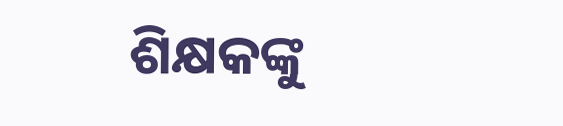ଶିକ୍ଷକଙ୍କୁ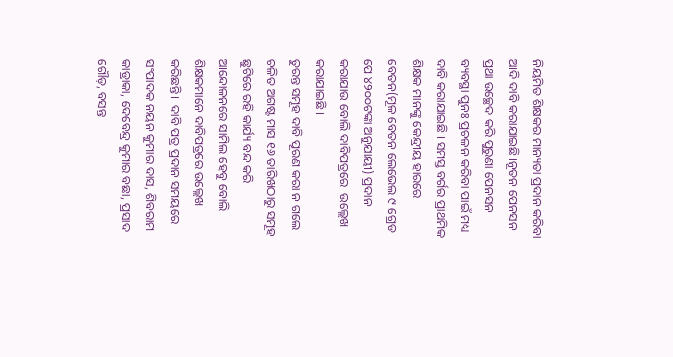ନିୟମିତ ଶିକ୍ଷକର ମାନ୍ୟତା ପ୍ରଦାନ କରିବା ଆଦି ଦାବି କରାଯାଇଛି।ନୂତନ ପେନସନ ପ୍ରଥା ଉଚ୍ଛେଦ କରି ପୁରୁଣା ପେନସନ ବ୍ୟବସ୍ଥା ପୁନଃ ପ୍ରଚଳନ କରିବା ପାଇଁ ମଧ୍ୟ ଦାବି କରାଯାଇଛି । ସମସ୍ତ ବର୍ଗର ପ୍ରାଥମିକ ଶିକ୍ଷକ ମାନଙ୍କୁ କେନ୍ଦ୍ରୀୟ ହାରରେ ବେତନ(ମୂଳ ବେତନ ଲେଭେଲ ୯ ଗ୍ରେଡ ପେ ୪୨୦୦ଟଙ୍କା ଅନୁଯାୟୀ) ପ୍ରଦାନ କରାଯାଉ ବୋଲି ଦାବିପତ୍ରରେ  ଉଲ୍ଲେଖ କରାଯାଇଛି ।
ତୁରନ୍ତ ସମୂହ ଦାବି ପୂରଣ କରା ନ ଗଲେ ଚଳିତ ଅଗଷ୍ଟ ମାସ ୧୬ ତାରିଖଠାରୁ ସମୂହ ଛୁଟିରେ ରହି କାର୍ଯ୍ୟ ବନ୍ଦ କରି ଆନ୍ଦୋଳନରେ ସାମିଲ ହେବୁ ବୋଲି ଶିକ୍ଷକମାନେ ଦାବିପତ୍ରରେ ଉଲ୍ଲେଖ କରିଛନ୍ତି।  ଦାବି ପତ୍ର ପ୍ରଦାନ ସମୟରେ ସଂପାଦକ ନୟନ କୁମାର ଦାସ, ଶିବରାମ କାଡ୍ରାକା, ଦେବେନ୍ଦ୍ର କୁମାର ବଛା, ପ୍ରସାଦ ଗୌଡ଼, ବସନ୍ତ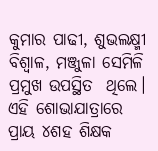କୁମାର ପାଢୀ, ଶୁଭଲକ୍ଷ୍ମୀ ବିଶ୍ୱାଳ, ମଞ୍ଜୁଳା ସେମିଳି ପ୍ରମୁଖ ଉପସ୍ଥିତ  ଥିଲେ। ଏହି ଶୋଭାଯାତ୍ରାରେ ପ୍ରାୟ ୪ଶହ ଶିକ୍ଷକ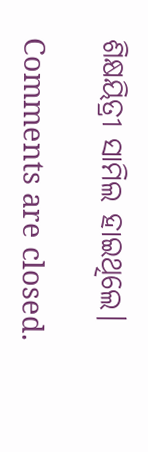ଶିକ୍ଷୟିତ୍ରୀ ସାମିଲ ହାଇଥିଲେ।

Comments are closed.